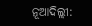ନୂଆଦିଲ୍ଲୀ: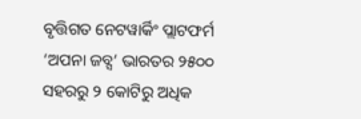ବୃତ୍ତିଗତ ନେଟୱାର୍କିଂ ପ୍ଲାଟଫର୍ମ ‘ଅପନା ଜବ୍ସ’ ଭାରତର ୨୫୦୦ ସହରରୁ ୨ କୋଟିରୁ ଅଧିକ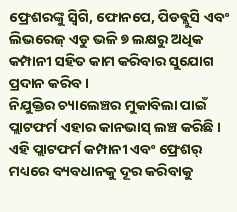ଫ୍ରେଶରଙ୍କୁ ସ୍ୱିଗି, ଫୋନପେ, ପିଡବ୍ଲୁସି ଏବଂ ଲିଭରେଜ୍ ଏଡୁ ଭଳି ୭ ଲକ୍ଷରୁ ଅଧିକ କମ୍ପାନୀ ସହିତ କାମ କରିବାର ସୁଯୋଗ ପ୍ରଦାନ କରିବ ।
ନିଯୁକ୍ତିର ଚ୍ୟାଲେଞ୍ଚର ମୁକାବିଲା ପାଇଁ ପ୍ଲାଟଫର୍ମ ଏହାର କାନଭାସ୍ ଲଞ୍ଚ କରିଛି । ଏହି ପ୍ଲାଟଫର୍ମ କମ୍ପାନୀ ଏବଂ ଫ୍ରେଶର୍ ମଧ୍ୟରେ ବ୍ୟବଧାନକୁ ଦୂର କରିବାକୁ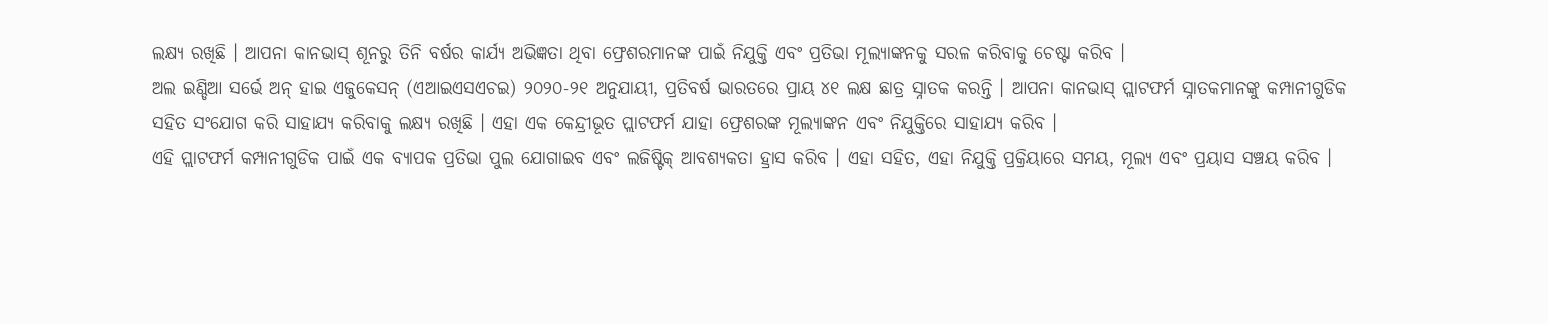ଲକ୍ଷ୍ୟ ରଖିଛି । ଆପନା କାନଭାସ୍ ଶୂନରୁ ତିନି ବର୍ଷର କାର୍ଯ୍ୟ ଅଭିଜ୍ଞତା ଥିବା ଫ୍ରେଶରମାନଙ୍କ ପାଇଁ ନିଯୁକ୍ତି ଏବଂ ପ୍ରତିଭା ମୂଲ୍ୟାଙ୍କନକୁ ସରଳ କରିବାକୁ ଚେଷ୍ଟା କରିବ ।
ଅଲ ଇଣ୍ଡିଆ ସର୍ଭେ ଅନ୍ ହାଇ ଏଜୁକେସନ୍ (ଏଆଇଏସଏଚଇ) ୨୦୨୦-୨୧ ଅନୁଯାୟୀ, ପ୍ରତିବର୍ଷ ଭାରତରେ ପ୍ରାୟ ୪୧ ଲକ୍ଷ ଛାତ୍ର ସ୍ନାତକ କରନ୍ତି । ଆପନା କାନଭାସ୍ ପ୍ଲାଟଫର୍ମ ସ୍ନାତକମାନଙ୍କୁ କମ୍ପାନୀଗୁଡିକ ସହିତ ସଂଯୋଗ କରି ସାହାଯ୍ୟ କରିବାକୁ ଲକ୍ଷ୍ୟ ରଖିଛି । ଏହା ଏକ କେନ୍ଦ୍ରୀଭୂତ ପ୍ଲାଟଫର୍ମ ଯାହା ଫ୍ରେଶରଙ୍କ ମୂଲ୍ୟାଙ୍କନ ଏବଂ ନିଯୁକ୍ତିରେ ସାହାଯ୍ୟ କରିବ ।
ଏହି ପ୍ଲାଟଫର୍ମ କମ୍ପାନୀଗୁଡିକ ପାଇଁ ଏକ ବ୍ୟାପକ ପ୍ରତିଭା ପୁଲ ଯୋଗାଇବ ଏବଂ ଲଜିଷ୍ଟିକ୍ ଆବଶ୍ୟକତା ହ୍ରାସ କରିବ । ଏହା ସହିତ, ଏହା ନିଯୁକ୍ତି ପ୍ରକ୍ରିୟାରେ ସମୟ, ମୂଲ୍ୟ ଏବଂ ପ୍ରୟାସ ସଞ୍ଚୟ କରିବ ।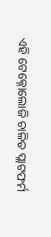ଏହି ଟେକ୍ନୋଲୋଜି ଚାଳିତ ପ୍ଲାଟଫର୍ମ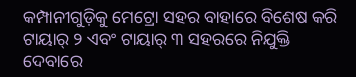କମ୍ପାନୀଗୁଡ଼ିକୁ ମେଟ୍ରୋ ସହର ବାହାରେ ବିଶେଷ କରି ଟାୟାର୍ ୨ ଏବଂ ଟାୟାର୍ ୩ ସହରରେ ନିଯୁକ୍ତି ଦେବାରେ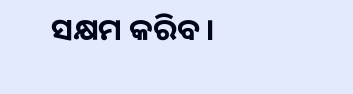ସକ୍ଷମ କରିବ ।